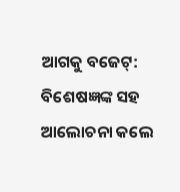ଆଗକୁ ବଜେଟ୍: ବିଶେଷଜ୍ଞଙ୍କ ସହ ଆଲୋଚନା କଲେ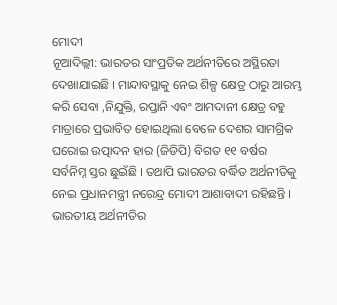ମୋଦୀ
ନୂଆଦିଲ୍ଲୀ: ଭାରତର ସାଂପ୍ରତିକ ଅର୍ଥନୀତିରେ ଅସ୍ଥିରତା ଦେଖାଯାଇଛି । ମାନ୍ଦାବସ୍ଥାକୁ ନେଇ ଶିଳ୍ପ କ୍ଷେତ୍ର ଠାରୁ ଆରମ୍ଭ କରି ସେବା ,ନିଯୁକ୍ତି, ରପ୍ତାନି ଏବଂ ଆମଦାନୀ କ୍ଷେତ୍ର ବହୁ ମାତ୍ରାରେ ପ୍ରଭାବିତ ହୋଇଥିଲା ବେଳେ ଦେଶର ସାମଗ୍ରିକ ଘରୋଇ ଉତ୍ପାଦନ ହାର (ଜିଡିପି) ବିଗତ ୧୧ ବର୍ଷର ସର୍ବନିମ୍ନ ସ୍ତର ଛୁଇଁଛି । ତଥାପି ଭାରତର ବର୍ଦ୍ଧିତ ଅର୍ଥନୀତିକୁ ନେଇ ପ୍ରଧାନମନ୍ତ୍ରୀ ନରେନ୍ଦ୍ର ମୋଦୀ ଆଶାବାଦୀ ରହିଛନ୍ତି । ଭାରତୀୟ ଅର୍ଥନୀତିର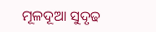ମୂଳଦୂଆ ସୁଦୃଢ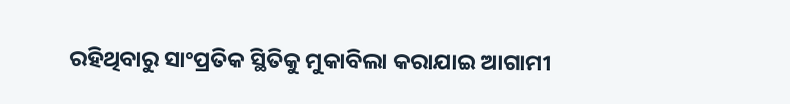ରହିଥିବାରୁ ସାଂପ୍ରତିକ ସ୍ଥିତିକୁ ମୁକାବିଲା କରାଯାଇ ଆଗାମୀ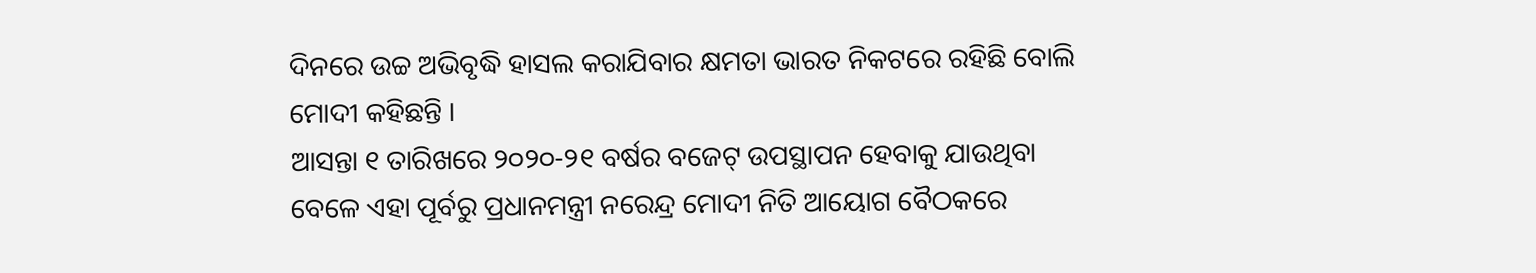ଦିନରେ ଉଚ୍ଚ ଅଭିବୃଦ୍ଧି ହାସଲ କରାଯିବାର କ୍ଷମତା ଭାରତ ନିକଟରେ ରହିଛି ବୋଲି ମୋଦୀ କହିଛନ୍ତି ।
ଆସନ୍ତା ୧ ତାରିଖରେ ୨୦୨୦-୨୧ ବର୍ଷର ବଜେଟ୍ ଉପସ୍ଥାପନ ହେବାକୁ ଯାଉଥିବା ବେଳେ ଏହା ପୂର୍ବରୁ ପ୍ରଧାନମନ୍ତ୍ରୀ ନରେନ୍ଦ୍ର ମୋଦୀ ନିତି ଆୟୋଗ ବୈଠକରେ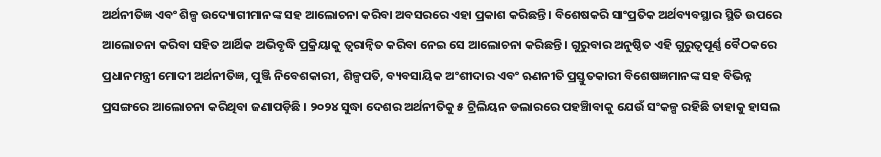ଅର୍ଥନୀତିଜ୍ଞ ଏବଂ ଶିଳ୍ପ ଉଦ୍ୟୋଗୀମାନଙ୍କ ସହ ଆଲୋଚନା କରିବା ଅବସରରେ ଏହା ପ୍ରକାଶ କରିଛନ୍ତି । ବିଶେଷକରି ସାଂପ୍ରତିକ ଅର୍ଥବ୍ୟବସ୍ଥାର ସ୍ଥିତି ଉପରେ ଆଲୋଚନା କରିବା ସହିତ ଆର୍ଥିକ ଅଭିବୃଦ୍ଧି ପ୍ରକ୍ରିୟାକୁ ତ୍ୱରାନ୍ୱିତ କରିବା ନେଇ ସେ ଆଲୋଚନା କରିଛନ୍ତି । ଗୁରୁବାର ଅନୁଷ୍ଠିତ ଏହି ଗୁରୁତ୍ୱପୂର୍ଣ୍ଣ ବୈଠକରେ ପ୍ରଧାନମନ୍ତ୍ରୀ ମୋଦୀ ଅର୍ଥନୀତିଜ୍ଞ, ପୁଞ୍ଜି ନିବେଶକାରୀ, ଶିଳ୍ପପତି, ବ୍ୟବସାୟିକ ଅଂଶୀଦାର ଏବଂ ଋଣନୀତି ପ୍ରସ୍ତୁତକାରୀ ବିଶେଷଜ୍ଞମାନଙ୍କ ସହ ବିଭିନ୍ନ ପ୍ରସଙ୍ଗରେ ଆଲୋଚନା କରିଥିବା ଜଣାପଡ଼ିଛି । ୨୦୨୪ ସୁଦ୍ଧା ଦେଶର ଅର୍ଥନୀତିକୁ ୫ ଟ୍ରିଲିୟନ ଡଲାରରେ ପହଞ୍ଚାିବାକୁ ଯେଉଁ ସଂକଳ୍ପ ରହିଛି ତାହାକୁ ହାସଲ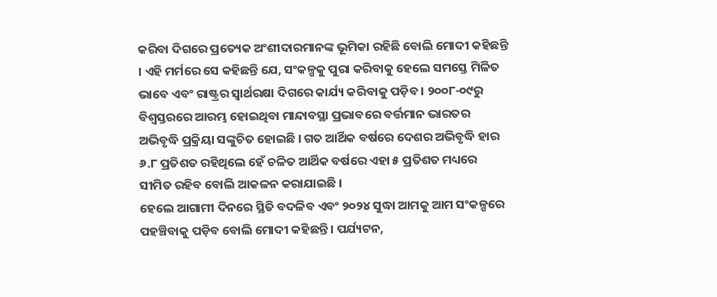କରିବା ଦିଗରେ ପ୍ରତ୍ୟେକ ଅଂଶୀଦାରମାନଙ୍କ ଭୂମିକା ରହିଛି ବୋଲି ମୋଦୀ କହିଛନ୍ତି । ଏହି ମର୍ମରେ ସେ କହିଛନ୍ତି ଯେ, ସଂକଳ୍ପକୁ ପୁରା କରିବାକୁ ହେଲେ ସମସ୍ତେ ମିଳିତ ଭାବେ ଏବଂ ରାଷ୍ଟ୍ରର ସ୍ୱାର୍ଥରକ୍ଷା ଦିଗରେ କାର୍ଯ୍ୟ କରିବାକୁ ପଡ଼ିବ । ୨୦୦୮-୦୯ରୁ ବିଶ୍ୱସ୍ତରରେ ଆରମ୍ଭ ହୋଇଥିବା ମାନ୍ଦାବସ୍ଥା ପ୍ରଭାବରେ ବର୍ତ୍ତମାନ ଭାରତର ଅଭିବୃଦ୍ଧି ପ୍ରକ୍ରିୟା ସଙ୍କୁଚିତ ହୋଇଛି । ଗତ ଆର୍ଥିକ ବର୍ଷରେ ଦେଶର ଅଭିବୃଦ୍ଧି ହାର ୬.୮ ପ୍ରତିଶତ ରହିଥିଲେ ହେଁ ଚଳିତ ଆର୍ଥିକ ବର୍ଷରେ ଏହା ୫ ପ୍ରତିଶତ ମଧ୍ୟରେ ସୀମିତ ରହିବ ବୋଲି ଆକଳନ କରାଯାଇଛି ।
ହେଲେ ଆଗାମୀ ଦିନରେ ସ୍ଥିତି ବଦଳିବ ଏବଂ ୨୦୨୪ ସୁଦ୍ଧା ଆମକୁ ଆମ ସଂକଳ୍ପରେ ପହଞ୍ଚିବାକୁ ପଡ଼ିବ ବୋଲି ମୋଦୀ କହିଛନ୍ତି । ପର୍ଯ୍ୟଟନ,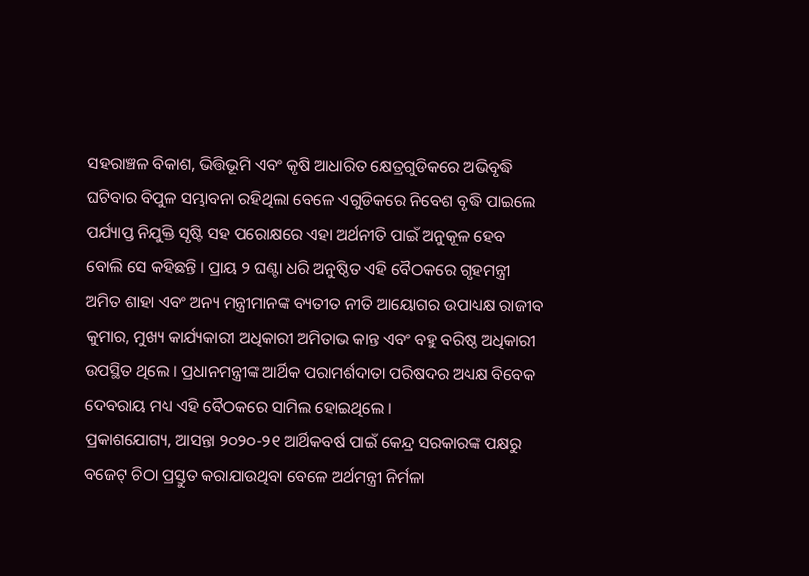ସହରାଞ୍ଚଳ ବିକାଶ, ଭିତ୍ତିଭୂମି ଏବଂ କୃଷି ଆଧାରିତ କ୍ଷେତ୍ରଗୁଡିକରେ ଅଭିବୃଦ୍ଧି ଘଟିବାର ବିପୁଳ ସମ୍ଭାବନା ରହିଥିଲା ବେଳେ ଏଗୁଡିକରେ ନିବେଶ ବୃଦ୍ଧି ପାଇଲେ ପର୍ଯ୍ୟାପ୍ତ ନିଯୁକ୍ତି ସୃଷ୍ଟି ସହ ପରୋକ୍ଷରେ ଏହା ଅର୍ଥନୀତି ପାଇଁ ଅନୁକୂଳ ହେବ ବୋଲି ସେ କହିଛନ୍ତି । ପ୍ରାୟ ୨ ଘଣ୍ଟା ଧରି ଅନୁଷ୍ଠିତ ଏହି ବୈଠକରେ ଗୃହମନ୍ତ୍ରୀ ଅମିତ ଶାହା ଏବଂ ଅନ୍ୟ ମନ୍ତ୍ରୀମାନଙ୍କ ବ୍ୟତୀତ ନୀତି ଆୟୋଗର ଉପାଧ୍ୟକ୍ଷ ରାଜୀବ କୁମାର, ମୁଖ୍ୟ କାର୍ଯ୍ୟକାରୀ ଅଧିକାରୀ ଅମିତାଭ କାନ୍ତ ଏବଂ ବହୁ ବରିଷ୍ଠ ଅଧିକାରୀ ଉପସ୍ଥିତ ଥିଲେ । ପ୍ରଧାନମନ୍ତ୍ରୀଙ୍କ ଆର୍ଥିକ ପରାମର୍ଶଦାତା ପରିଷଦର ଅଧ୍ୟକ୍ଷ ବିବେକ ଦେବରାୟ ମଧ୍ୟ ଏହି ବୈଠକରେ ସାମିଲ ହୋଇଥିଲେ ।
ପ୍ରକାଶଯୋଗ୍ୟ, ଆସନ୍ତା ୨୦୨୦-୨୧ ଆର୍ଥିକବର୍ଷ ପାଇଁ କେନ୍ଦ୍ର ସରକାରଙ୍କ ପକ୍ଷରୁ ବଜେଟ୍ ଚିଠା ପ୍ରସ୍ତୁତ କରାଯାଉଥିବା ବେଳେ ଅର୍ଥମନ୍ତ୍ରୀ ନିର୍ମଳା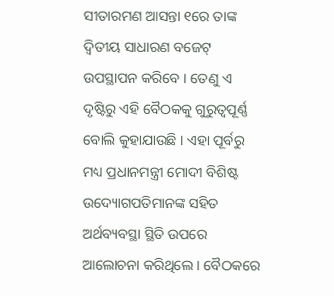ସୀତାରମଣ ଆସନ୍ତା ୧ରେ ତାଙ୍କ ଦ୍ୱିତୀୟ ସାଧାରଣ ବଜେଟ୍ ଉପସ୍ଥାପନ କରିବେ । ତେଣୁ ଏ ଦୃଷ୍ଟିରୁ ଏହି ବୈଠକକୁ ଗୁରୁତ୍ୱପୂର୍ଣ୍ଣ ବୋଲି କୁହାଯାଉଛି । ଏହା ପୂର୍ବରୁ ମଧ୍ୟ ପ୍ରଧାନମନ୍ତ୍ରୀ ମୋଦୀ ବିଶିଷ୍ଟ ଉଦ୍ୟୋଗପତିମାନଙ୍କ ସହିତ ଅର୍ଥବ୍ୟବସ୍ଥା ସ୍ଥିତି ଉପରେ ଆଲୋଚନା କରିଥିଲେ । ବୈଠକରେ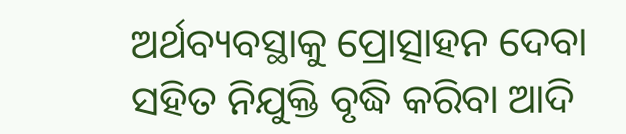ଅର୍ଥବ୍ୟବସ୍ଥାକୁ ପ୍ରୋତ୍ସାହନ ଦେବା ସହିତ ନିଯୁକ୍ତି ବୃଦ୍ଧି କରିବା ଆଦି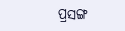ପ୍ରସଙ୍ଗ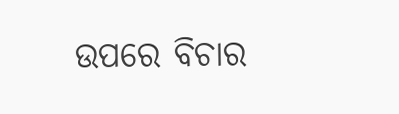ଉପରେ ବିଚାର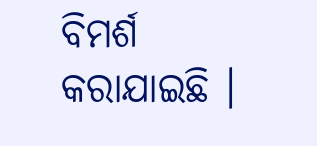ବିମର୍ଶ କରାଯାଇଛି ।